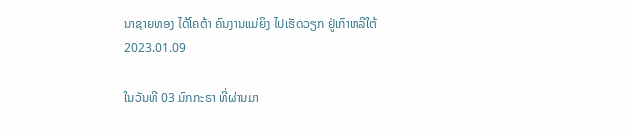ນາຊາຍທອງ ໄດ້ໂຄຕ້າ ຄົນງານແມ່ຍິງ ໄປເຮັດວຽກ ຢູ່ເກົາຫລີໃຕ້
2023.01.09

ໃນວັນທີ 03 ມົກກະຣາ ທີ່ຜ່ານມາ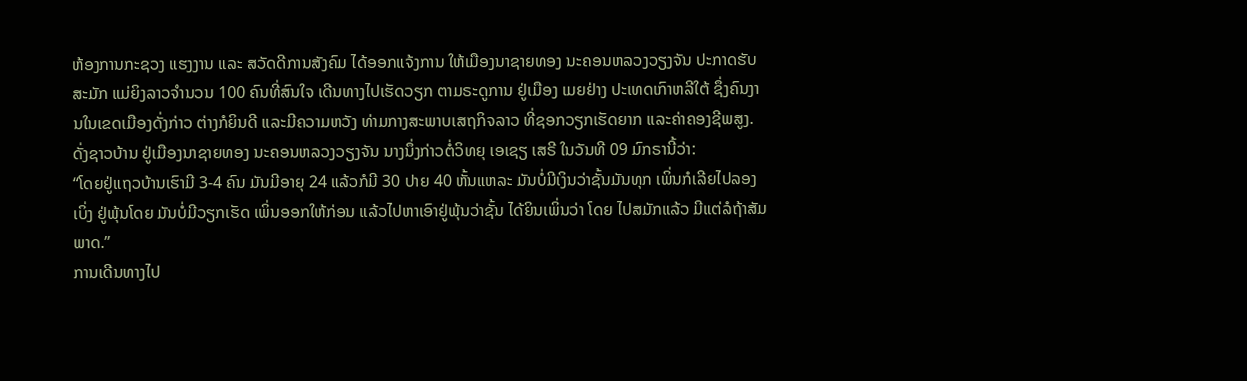ຫ້ອງການກະຊວງ ແຮງງານ ແລະ ສວັດດີການສັງຄົມ ໄດ້ອອກແຈ້ງການ ໃຫ້ເມືອງນາຊາຍທອງ ນະຄອນຫລວງວຽງຈັນ ປະກາດຮັບສະມັກ ແມ່ຍິງລາວຈຳນວນ 100 ຄົນທີ່ສົນໃຈ ເດີນທາງໄປເຮັດວຽກ ຕາມຣະດູການ ຢູ່ເມືອງ ເມຍຢ່າງ ປະເທດເກົາຫລີໃຕ້ ຊຶ່ງຄົນງານໃນເຂດເມືອງດັ່ງກ່າວ ຕ່າງກໍຍິນດີ ແລະມີຄວາມຫວັງ ທ່າມກາງສະພາບເສຖກິຈລາວ ທີ່ຊອກວຽກເຮັດຍາກ ແລະຄ່າຄອງຊີພສູງ.
ດັ່ງຊາວບ້ານ ຢູ່ເມືອງນາຊາຍທອງ ນະຄອນຫລວງວຽງຈັນ ນາງນຶ່ງກ່າວຕໍ່ວິທຍຸ ເອເຊຽ ເສຣີ ໃນວັນທີ 09 ມົກຣານີ້ວ່າ:
“ໂດຍຢູ່ແຖວບ້ານເຮົາມີ 3-4 ຄົນ ມັນມີອາຍຸ 24 ແລ້ວກໍມີ 30 ປາຍ 40 ຫັ້ນແຫລະ ມັນບໍ່ມີເງິນວ່າຊັ້ນມັນທຸກ ເພິ່ນກໍເລີຍໄປລອງເບິ່ງ ຢູ່ພຸ້ນໂດຍ ມັນບໍ່ມີວຽກເຮັດ ເພິ່ນອອກໃຫ້ກ່ອນ ແລ້ວໄປຫາເອົາຢູ່ພຸ້ນວ່າຊັ້ນ ໄດ້ຍິນເພິ່ນວ່າ ໂດຍ ໄປສມັກແລ້ວ ມີແຕ່ລໍຖ້າສັມພາດ.”
ການເດີນທາງໄປ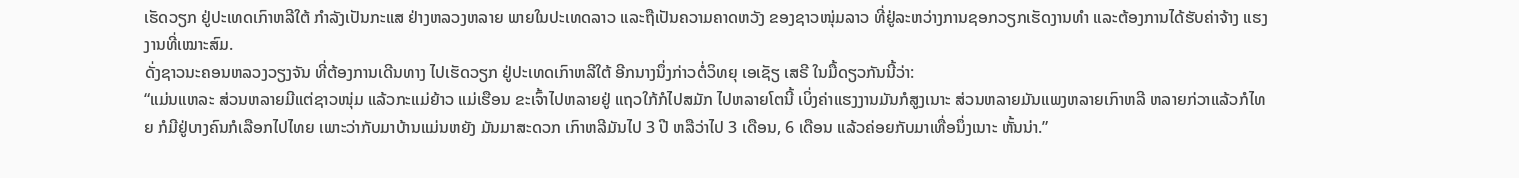ເຮັດວຽກ ຢູ່ປະເທດເກົາຫລີໃຕ້ ກຳລັງເປັນກະແສ ຢ່າງຫລວງຫລາຍ ພາຍໃນປະເທດລາວ ແລະຖືເປັນຄວາມຄາດຫວັງ ຂອງຊາວໜຸ່ມລາວ ທີ່ຢູ່ລະຫວ່າງການຊອກວຽກເຮັດງານທຳ ແລະຕ້ອງການໄດ້ຮັບຄ່າຈ້າງ ແຮງງານທີ່ເໝາະສົມ.
ດັ່ງຊາວນະຄອນຫລວງວຽງຈັນ ທີ່ຕ້ອງການເດີນທາງ ໄປເຮັດວຽກ ຢູ່ປະເທດເກົາຫລີໃຕ້ ອີກນາງນຶ່ງກ່າວຕໍ່ວິທຍຸ ເອເຊັຽ ເສຣີ ໃນມື້ດຽວກັນນີ້ວ່າ:
“ແມ່ນແຫລະ ສ່ວນຫລາຍມີແຕ່ຊາວໜຸ່ມ ແລ້ວກະແມ່ຍ້າວ ແມ່ເຮືອນ ຂະເຈົ້າໄປຫລາຍຢູ່ ແຖວໃກ້ກໍໄປສມັກ ໄປຫລາຍໂຕນີ້ ເບິ່ງຄ່າແຮງງານມັນກໍສູງເນາະ ສ່ວນຫລາຍມັນແພງຫລາຍເກົາຫລີ ຫລາຍກ່ວາແລ້ວກໍໄທຍ ກໍມີຢູ່ບາງຄົນກໍເລືອກໄປໄທຍ ເພາະວ່າກັບມາບ້ານແມ່ນຫຍັງ ມັນມາສະດວກ ເກົາຫລີມັນໄປ 3 ປີ ຫລືວ່າໄປ 3 ເດືອນ, 6 ເດືອນ ແລ້ວຄ່ອຍກັບມາເທື່ອນຶ່ງເນາະ ຫັ້ນນ່າ.”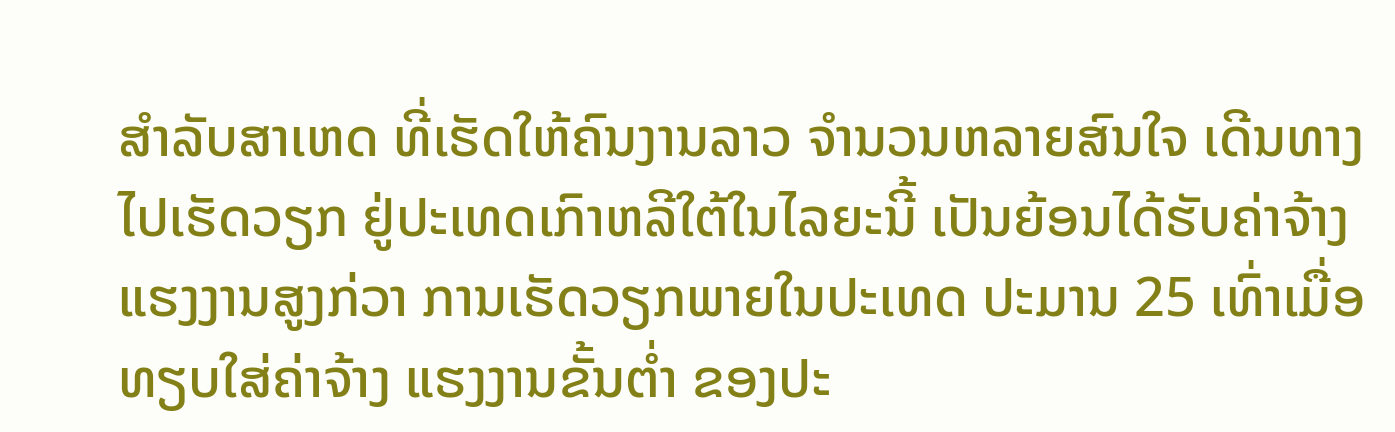ສຳລັບສາເຫດ ທີ່ເຮັດໃຫ້ຄົນງານລາວ ຈຳນວນຫລາຍສົນໃຈ ເດີນທາງໄປເຮັດວຽກ ຢູ່ປະເທດເກົາຫລີໃຕ້ໃນໄລຍະນີ້ ເປັນຍ້ອນໄດ້ຮັບຄ່າຈ້າງ ແຮງງານສູງກ່ວາ ການເຮັດວຽກພາຍໃນປະເທດ ປະມານ 25 ເທົ່າເມື່ອທຽບໃສ່ຄ່າຈ້າງ ແຮງງານຂັ້ນຕໍ່າ ຂອງປະ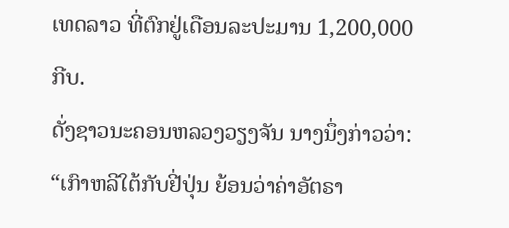ເທດລາວ ທີ່ຕົກຢູ່ເດືອນລະປະມານ 1,200,000 ກີບ.
ດັ່ງຊາວນະຄອນຫລວງວຽງຈັນ ນາງນຶ່ງກ່າວວ່າ:
“ເກົາຫລີໃຕ້ກັບຢີ່ປຸ່ນ ຍ້ອນວ່າຄ່າອັຕຣາ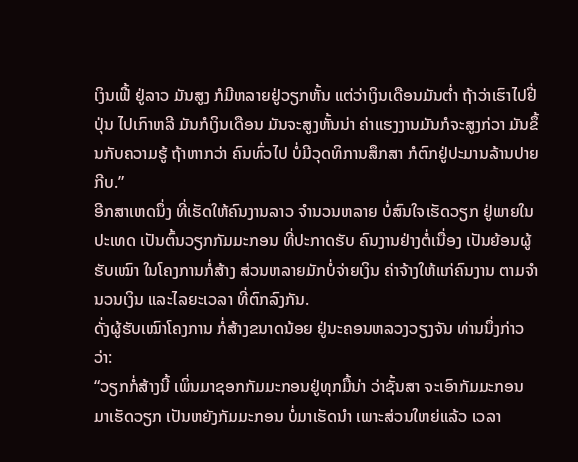ເງິນເຟີ້ ຢູ່ລາວ ມັນສູງ ກໍມີຫລາຍຢູ່ວຽກຫັ້ນ ແຕ່ວ່າເງິນເດືອນມັນຕໍ່າ ຖ້າວ່າເຮົາໄປຢີ່ປຸ່ນ ໄປເກົາຫລີ ມັນກໍເງິນເດືອນ ມັນຈະສູງຫັ້ນນ່າ ຄ່າແຮງງານມັນກໍຈະສູງກ່ວາ ມັນຂຶ້ນກັບຄວາມຮູ້ ຖ້າຫາກວ່າ ຄົນທົ່ວໄປ ບໍ່ມີວຸດທິການສຶກສາ ກໍຕົກຢູ່ປະມານລ້ານປາຍກີບ.”
ອີກສາເຫດນຶ່ງ ທີ່ເຮັດໃຫ້ຄົນງານລາວ ຈຳນວນຫລາຍ ບໍ່ສົນໃຈເຮັດວຽກ ຢູ່ພາຍໃນປະເທດ ເປັນຕົ້ນວຽກກັມມະກອນ ທີ່ປະກາດຮັບ ຄົນງານຢ່າງຕໍ່ເນື່ອງ ເປັນຍ້ອນຜູ້ຮັບເໝົາ ໃນໂຄງການກໍ່ສ້າງ ສ່ວນຫລາຍມັກບໍ່ຈ່າຍເງິນ ຄ່າຈ້າງໃຫ້ແກ່ຄົນງານ ຕາມຈຳນວນເງິນ ແລະໄລຍະເວລາ ທີ່ຕົກລົງກັນ.
ດັ່ງຜູ້ຮັບເໝົາໂຄງການ ກໍ່ສ້າງຂນາດນ້ອຍ ຢູ່ນະຄອນຫລວງວຽງຈັນ ທ່ານນຶ່ງກ່າວວ່າ:
“ວຽກກໍ່ສ້າງນີ້ ເພິ່ນມາຊອກກັມມະກອນຢູ່ທຸກມື້ນ່າ ວ່າຊັ້ນສາ ຈະເອົາກັມມະກອນ ມາເຮັດວຽກ ເປັນຫຍັງກັມມະກອນ ບໍ່ມາເຮັດນຳ ເພາະສ່ວນໃຫຍ່ແລ້ວ ເວລາ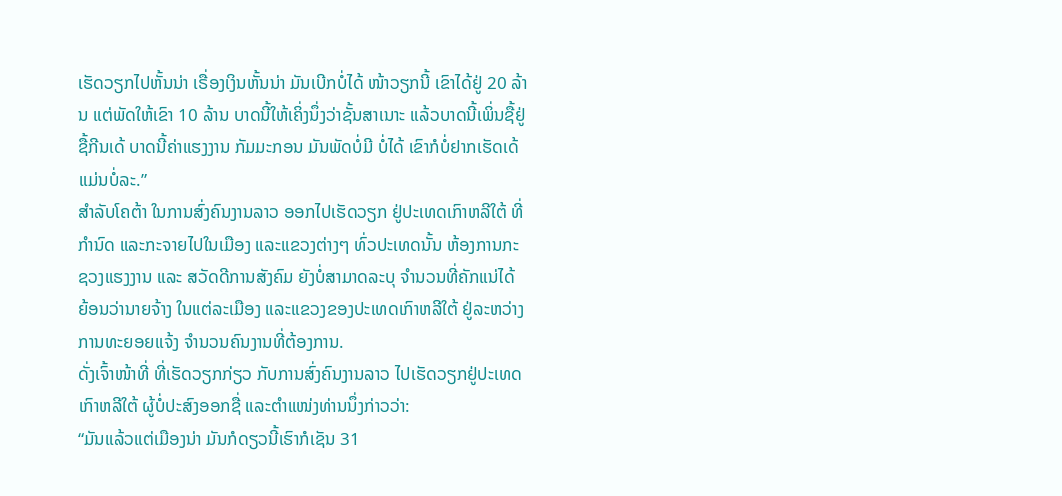ເຮັດວຽກໄປຫັ້ນນ່າ ເຣື່ອງເງິນຫັ້ນນ່າ ມັນເບີກບໍ່ໄດ້ ໜ້າວຽກນີ້ ເຂົາໄດ້ຢູ່ 20 ລ້ານ ແຕ່ພັດໃຫ້ເຂົາ 10 ລ້ານ ບາດນີ້ໃຫ້ເຄິ່ງນຶ່ງວ່າຊັ້ນສາເນາະ ແລ້ວບາດນີ້ເພິ່ນຊື້ຢູ່ ຊື້ກີນເດ້ ບາດນີ້ຄ່າແຮງງານ ກັມມະກອນ ມັນພັດບໍ່ມີ ບໍ່ໄດ້ ເຂົາກໍບໍ່ຢາກເຮັດເດ້ ແມ່ນບໍ່ລະ.”
ສຳລັບໂຄຕ້າ ໃນການສົ່ງຄົນງານລາວ ອອກໄປເຮັດວຽກ ຢູ່ປະເທດເກົາຫລີໃຕ້ ທີ່ກຳນົດ ແລະກະຈາຍໄປໃນເມືອງ ແລະແຂວງຕ່າງໆ ທົ່ວປະເທດນັ້ນ ຫ້ອງການກະຊວງແຮງງານ ແລະ ສວັດດີການສັງຄົມ ຍັງບໍ່ສາມາດລະບຸ ຈຳນວນທີ່ຄັກແນ່ໄດ້ ຍ້ອນວ່ານາຍຈ້າງ ໃນແຕ່ລະເມືອງ ແລະແຂວງຂອງປະເທດເກົາຫລີໃຕ້ ຢູ່ລະຫວ່າງການທະຍອຍແຈ້ງ ຈຳນວນຄົນງານທີ່ຕ້ອງການ.
ດັ່ງເຈົ້າໜ້າທີ່ ທີ່ເຮັດວຽກກ່ຽວ ກັບການສົ່ງຄົນງານລາວ ໄປເຮັດວຽກຢູ່ປະເທດເກົາຫລີໃຕ້ ຜູ້ບໍ່ປະສົງອອກຊື່ ແລະຕຳແໜ່ງທ່ານນຶ່ງກ່າວວ່າ:
“ມັນແລ້ວແຕ່ເມືອງນ່າ ມັນກໍດຽວນີ້ເຮົາກໍເຊັນ 31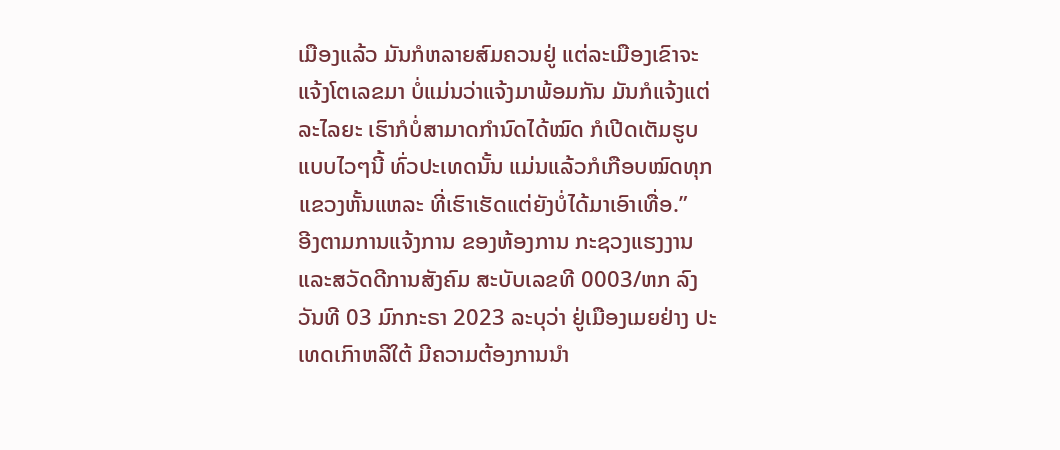ເມືອງແລ້ວ ມັນກໍຫລາຍສົມຄວນຢູ່ ແຕ່ລະເມືອງເຂົາຈະແຈ້ງໂຕເລຂມາ ບໍ່ແມ່ນວ່າແຈ້ງມາພ້ອມກັນ ມັນກໍແຈ້ງແຕ່ລະໄລຍະ ເຮົາກໍບໍ່ສາມາດກຳນົດໄດ້ໝົດ ກໍເປີດເຕັມຮູບແບບໄວໆນີ້ ທົ່ວປະເທດນັ້ນ ແມ່ນແລ້ວກໍເກືອບໝົດທຸກແຂວງຫັ້ນແຫລະ ທີ່ເຮົາເຮັດແຕ່ຍັງບໍ່ໄດ້ມາເອົາເທື່ອ.”
ອີງຕາມການແຈ້ງການ ຂອງຫ້ອງການ ກະຊວງແຮງງານ ແລະສວັດດີການສັງຄົມ ສະບັບເລຂທີ 0003/ຫກ ລົງວັນທີ 03 ມົກກະຣາ 2023 ລະບຸວ່າ ຢູ່ເມືອງເມຍຢ່າງ ປະເທດເກົາຫລີໃຕ້ ມີຄວາມຕ້ອງການນຳ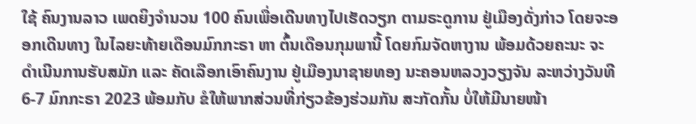ໃຊ້ ຄົນງານລາວ ເພດຍິງຈຳນວນ 100 ຄົນເພື່ອເດີນທາງໄປເຮັດວຽກ ຕາມຣະດູການ ຢູ່ເມືອງດັ່ງກ່າວ ໂດຍຈະອອກເດີນທາງ ໃນໄລຍະທ້າຍເດືອນມົກກະຣາ ຫາ ຕົ້ນເດືອນກຸມພານີ້ ໂດຍກົມຈັດຫາງານ ພ້ອມດ້ວຍຄະນະ ຈະດຳເນີນການຮັບສມັກ ແລະ ຄັດເລືອກເອົາຄົນງານ ຢູ່ເມືອງນາຊາຍທອງ ນະຄອນຫລວງວຽງຈັນ ລະຫວ່າງວັນທີ 6-7 ມົກກະຣາ 2023 ພ້ອມກັບ ຂໍໃຫ້ພາກສ່ວນທີ່ກ່ຽວຂ້ອງຮ່ວມກັນ ສະກັດກັ້ນ ບໍ່ໃຫ້ມີນາຍໜ້າ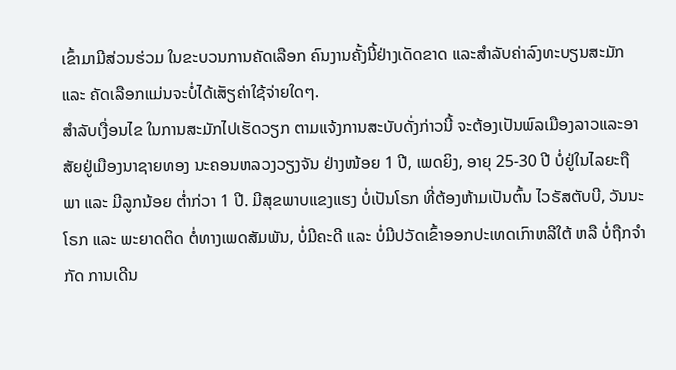ເຂົ້າມາມີສ່ວນຮ່ວມ ໃນຂະບວນການຄັດເລືອກ ຄົນງານຄັ້ງນີ້ຢ່າງເດັດຂາດ ແລະສຳລັບຄ່າລົງທະບຽນສະມັກ ແລະ ຄັດເລືອກແມ່ນຈະບໍ່ໄດ້ເສັຽຄ່າໃຊ້ຈ່າຍໃດໆ.
ສຳລັບເງື່ອນໄຂ ໃນການສະມັກໄປເຮັດວຽກ ຕາມແຈ້ງການສະບັບດັ່ງກ່າວນີ້ ຈະຕ້ອງເປັນພົລເມືອງລາວແລະອາສັຍຢູ່ເມືອງນາຊາຍທອງ ນະຄອນຫລວງວຽງຈັນ ຢ່າງໜ້ອຍ 1 ປີ, ເພດຍິງ, ອາຍຸ 25-30 ປີ ບໍ່ຢູ່ໃນໄລຍະຖືພາ ແລະ ມີລູກນ້ອຍ ຕໍ່າກ່ວາ 1 ປີ. ມີສຸຂພາບແຂງແຮງ ບໍ່ເປັນໂຣກ ທີ່ຕ້ອງຫ້າມເປັນຕົ້ນ ໄວຣັສຕັບບີ, ວັນນະໂຣກ ແລະ ພະຍາດຕິດ ຕໍ່ທາງເພດສັມພັນ, ບໍ່ມີຄະດີ ແລະ ບໍ່ມີປວັດເຂົ້າອອກປະເທດເກົາຫລີໃຕ້ ຫລື ບໍ່ຖືກຈຳກັດ ການເດີນ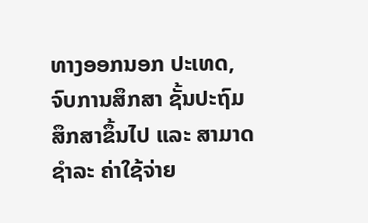ທາງອອກນອກ ປະເທດ, ຈົບການສຶກສາ ຊັ້ນປະຖົມສຶກສາຂຶ້ນໄປ ແລະ ສາມາດຊຳລະ ຄ່າໃຊ້ຈ່າຍ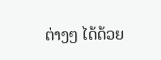ຕ່າງໆ ໄດ້ດ້ວຍ